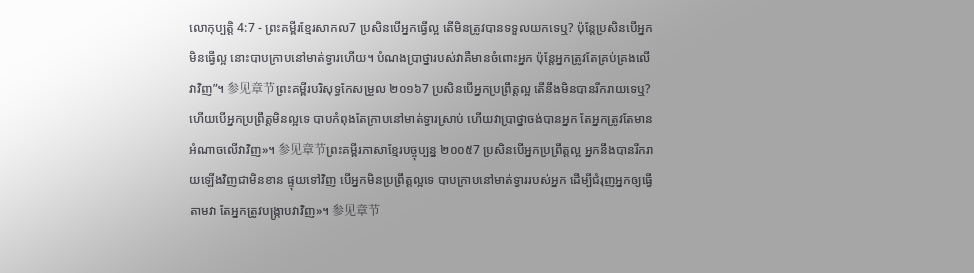លោកុប្បត្តិ 4:7 - ព្រះគម្ពីរខ្មែរសាកល7 ប្រសិនបើអ្នកធ្វើល្អ តើមិនត្រូវបានទទួលយកទេឬ? ប៉ុន្តែប្រសិនបើអ្នកមិនធ្វើល្អ នោះបាបក្រាបនៅមាត់ទ្វារហើយ។ បំណងប្រាថ្នារបស់វាគឺមានចំពោះអ្នក ប៉ុន្តែអ្នកត្រូវតែគ្រប់គ្រងលើវាវិញ”។ 参见章节ព្រះគម្ពីរបរិសុទ្ធកែសម្រួល ២០១៦7 ប្រសិនបើអ្នកប្រព្រឹត្តល្អ តើនឹងមិនបានរីករាយទេឬ? ហើយបើអ្នកប្រព្រឹត្តមិនល្អទេ បាបកំពុងតែក្រាបនៅមាត់ទ្វារស្រាប់ ហើយវាប្រាថ្នាចង់បានអ្នក តែអ្នកត្រូវតែមានអំណាចលើវាវិញ»។ 参见章节ព្រះគម្ពីរភាសាខ្មែរបច្ចុប្បន្ន ២០០៥7 ប្រសិនបើអ្នកប្រព្រឹត្តល្អ អ្នកនឹងបានរីករាយឡើងវិញជាមិនខាន ផ្ទុយទៅវិញ បើអ្នកមិនប្រព្រឹត្តល្អទេ បាបក្រាបនៅមាត់ទ្វាររបស់អ្នក ដើម្បីជំរុញអ្នកឲ្យធ្វើតាមវា តែអ្នកត្រូវបង្ក្រាបវាវិញ»។ 参见章节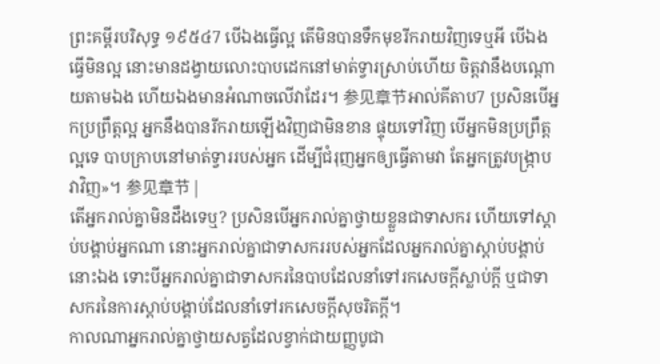ព្រះគម្ពីរបរិសុទ្ធ ១៩៥៤7 បើឯងធ្វើល្អ តើមិនបានទឹកមុខរីករាយវិញទេឬអី បើឯងធ្វើមិនល្អ នោះមានដង្វាយលោះបាបដេកនៅមាត់ទ្វារស្រាប់ហើយ ចិត្តវានឹងបណ្តោយតាមឯង ហើយឯងមានអំណាចលើវាដែរ។ 参见章节អាល់គីតាប7 ប្រសិនបើអ្នកប្រព្រឹត្តល្អ អ្នកនឹងបានរីករាយឡើងវិញជាមិនខាន ផ្ទុយទៅវិញ បើអ្នកមិនប្រព្រឹត្តល្អទេ បាបក្រាបនៅមាត់ទ្វាររបស់អ្នក ដើម្បីជំរុញអ្នកឲ្យធ្វើតាមវា តែអ្នកត្រូវបង្ក្រាបវាវិញ»។ 参见章节 |
តើអ្នករាល់គ្នាមិនដឹងទេឬ? ប្រសិនបើអ្នករាល់គ្នាថ្វាយខ្លួនជាទាសករ ហើយទៅស្ដាប់បង្គាប់អ្នកណា នោះអ្នករាល់គ្នាជាទាសកររបស់អ្នកដែលអ្នករាល់គ្នាស្ដាប់បង្គាប់នោះឯង ទោះបីអ្នករាល់គ្នាជាទាសករនៃបាបដែលនាំទៅរកសេចក្ដីស្លាប់ក្ដី ឬជាទាសករនៃការស្ដាប់បង្គាប់ដែលនាំទៅរកសេចក្ដីសុចរិតក្ដី។
កាលណាអ្នករាល់គ្នាថ្វាយសត្វដែលខ្វាក់ជាយញ្ញបូជា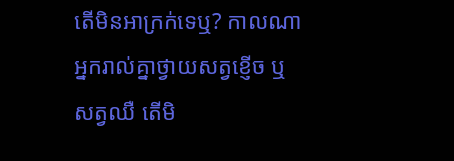តើមិនអាក្រក់ទេឬ? កាលណាអ្នករាល់គ្នាថ្វាយសត្វខ្ញើច ឬសត្វឈឺ តើមិ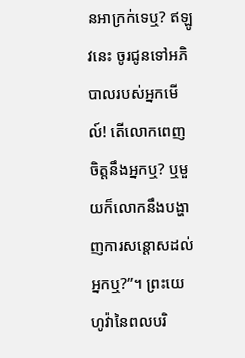នអាក្រក់ទេឬ? ឥឡូវនេះ ចូរជូនទៅអភិបាលរបស់អ្នកមើល៍! តើលោកពេញចិត្តនឹងអ្នកឬ? ឬមួយក៏លោកនឹងបង្ហាញការសន្ដោសដល់អ្នកឬ?”។ ព្រះយេហូវ៉ានៃពលបរិ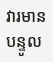វារមានបន្ទូល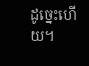ដូច្នេះហើយ។